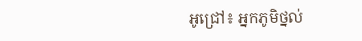អូជ្រៅ៖ អ្នកភូមិថ្នល់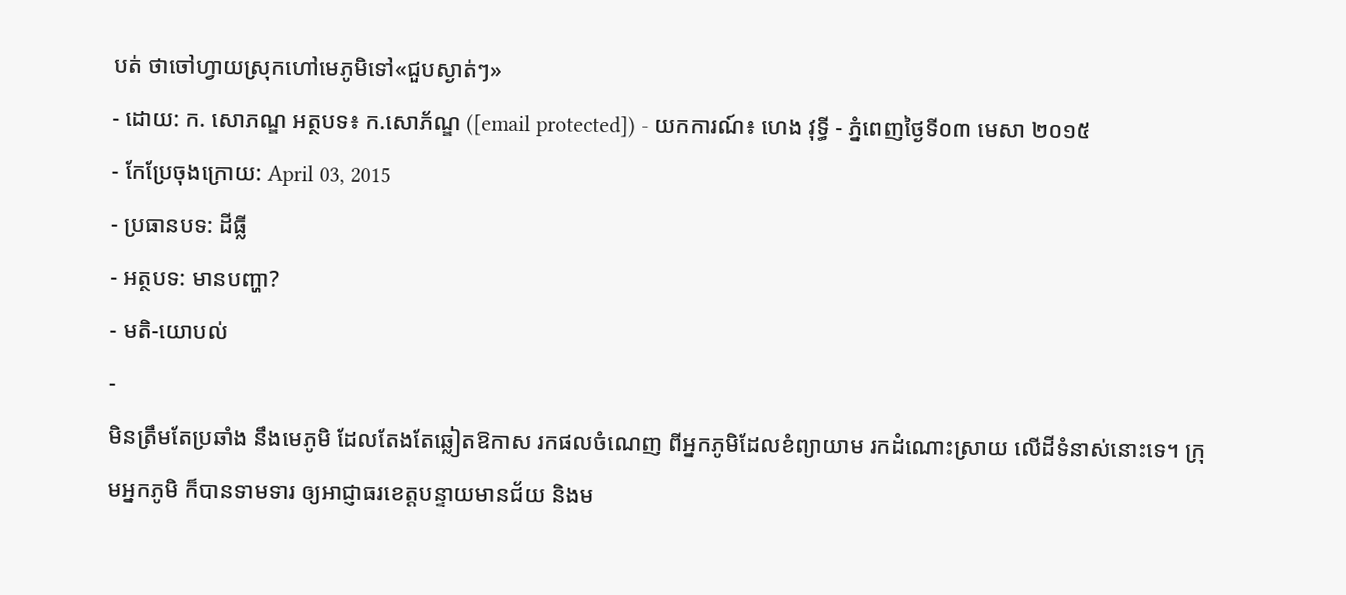បត់ ថាចៅហ្វាយស្រុកហៅមេភូមិទៅ«ជួបស្ងាត់ៗ»
- ដោយ: ក. សោភណ្ឌ អត្ថបទ៖ ក.សោភ័ណ្ឌ ([email protected]) - យកការណ៍៖ ហេង វុទ្ធី - ភ្នំពេញថ្ងៃទី០៣ មេសា ២០១៥
- កែប្រែចុងក្រោយ: April 03, 2015
- ប្រធានបទ: ដីធ្លី
- អត្ថបទ: មានបញ្ហា?
- មតិ-យោបល់
-
មិនត្រឹមតែប្រឆាំង នឹងមេភូមិ ដែលតែងតែឆ្លៀតឱកាស រកផលចំណេញ ពីអ្នកភូមិដែលខំព្យាយាម រកដំណោះស្រាយ លើដីទំនាស់នោះទេ។ ក្រុមអ្នកភូមិ ក៏បានទាមទារ ឲ្យអាជ្ញាធរខេត្តបន្ទាយមានជ័យ និងម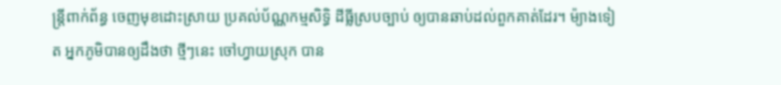ន្ត្រីពាក់ព័ន្ធ ចេញមុខដោះស្រាយ ប្រគល់ប័ណ្ណកម្មសិទ្ធិ ដីធ្លីស្របច្បាប់ ឲ្យបានឆាប់ដល់ពួកគាត់ដែរ។ ម៉្យាងទៀត អ្នកភូមិបានឲ្យដឹងថា ថ្មីៗនេះ ចៅហ្វាយស្រុក បាន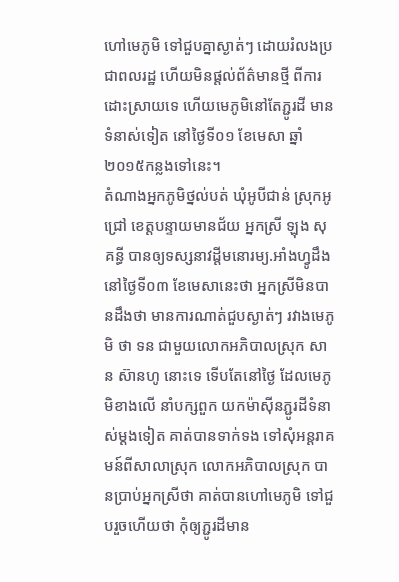ហៅមេភូមិ ទៅជួបគ្នាស្ងាត់ៗ ដោយរំលងប្រជាពលរដ្ឋ ហើយមិនផ្តល់ព័ត៌មានថ្មី ពីការដោះស្រាយទេ ហើយមេភូមិនៅតែភ្ជូរដី មានទំនាស់ទៀត នៅថ្ងៃទី០១ ខែមេសា ឆ្នាំ២០១៥កន្លងទៅនេះ។
តំណាងអ្នកភូមិថ្នល់បត់ ឃុំអូបីជាន់ ស្រុកអូជ្រៅ ខេត្តបន្ទាយមានជ័យ អ្នកស្រី ឡុង សុគន្ធី បានឲ្យទស្សនាវដ្តីមនោរម្យ.អាំងហ្វូដឹងនៅថ្ងៃទី០៣ ខែមេសានេះថា អ្នកស្រីមិនបានដឹងថា មានការណាត់ជួបស្ងាត់ៗ រវាងមេភូមិ ថា ទន ជាមួយលោកអភិបាលស្រុក សាន ស៊ានហូ នោះទេ ទើបតែនៅថ្ងៃ ដែលមេភូមិខាងលើ នាំបក្សពួក យកម៉ាស៊ីនភ្ជូរដីទំនាស់ម្តងទៀត គាត់បានទាក់ទង ទៅសុំអន្តរាគមន៍ពីសាលាស្រុក លោកអភិបាលស្រុក បានប្រាប់អ្នកស្រីថា គាត់បានហៅមេភូមិ ទៅជួបរួចហើយថា កុំឲ្យភ្ជូរដីមាន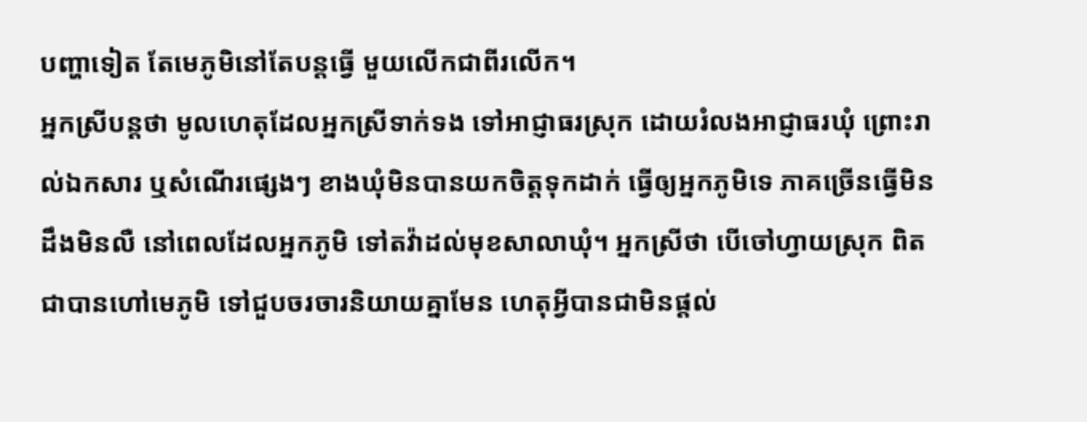បញ្ហាទៀត តែមេភូមិនៅតែបន្តធ្វើ មួយលើកជាពីរលើក។
អ្នកស្រីបន្តថា មូលហេតុដែលអ្នកស្រីទាក់ទង ទៅអាជ្ញាធរស្រុក ដោយរំលងអាជ្ញាធរឃុំ ព្រោះរាល់ឯកសារ ឬសំណើរផ្សេងៗ ខាងឃុំមិនបានយកចិត្តទុកដាក់ ធ្វើឲ្យអ្នកភូមិទេ ភាគច្រើនធ្វើមិនដឹងមិនលឺ នៅពេលដែលអ្នកភូមិ ទៅតវ៉ាដល់មុខសាលាឃុំ។ អ្នកស្រីថា បើចៅហ្វាយស្រុក ពិតជាបានហៅមេភូមិ ទៅជួបចរចារនិយាយគ្នាមែន ហេតុអ្វីបានជាមិនផ្តល់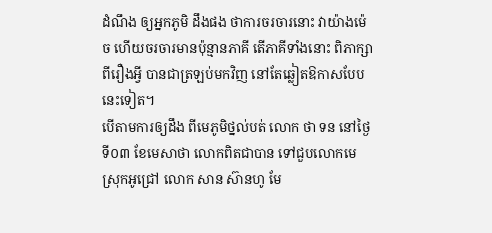ដំណឹង ឲ្យអ្នកភូមិ ដឹងផង ថាការចរចារនោះ វាយ៉ាងម៉េច ហើយចរចារមានប៉ុន្មានភាគី តើភាគីទាំងនោះ ពិភាក្សាពីរឿងអ្វី បានជាត្រឡប់មកវិញ នៅតែឆ្លៀតឱកាសបែបនេះទៀត។
បើតាមការឲ្យដឹង ពីមេភូមិថ្នល់បត់ លោក ថា ទន នៅថ្ងៃទី០៣ ខែមេសាថា លោកពិតជាបាន ទៅជួបលោកមេស្រុកអូជ្រៅ លោក សាន ស៊ានហូ មែ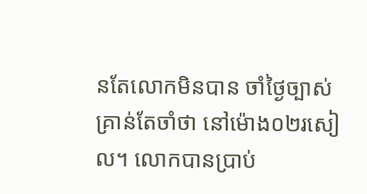នតែលោកមិនបាន ចាំថ្ងៃច្បាស់ គ្រាន់តែចាំថា នៅម៉ោង០២រសៀល។ លោកបានប្រាប់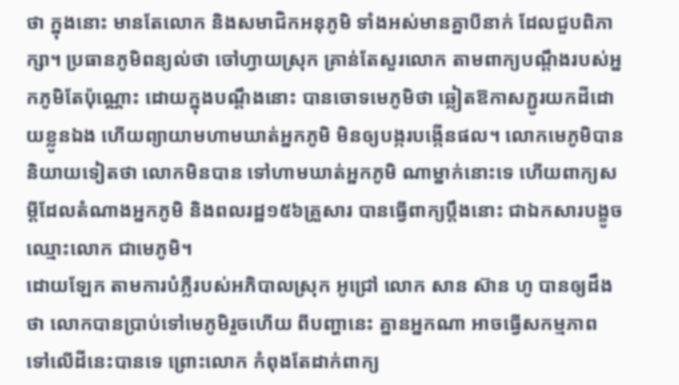ថា ក្នុងនោះ មានតែលោក និងសមាជិកអនុភូមិ ទាំងអស់មានគ្នាបីនាក់ ដែលជួបពិភាក្សា។ ប្រធានភូមិពន្យល់ថា ចៅហ្វាយស្រុក គ្រាន់តែសួរលោក តាមពាក្យបណ្តឹងរបស់អ្នកភូមិតែប៉ុណ្ណោះ ដោយក្នុងបណ្តឹងនោះ បានចោទមេភូមិថា ឆ្លៀតឱកាសភ្ជូរយកដីដោយខ្លូនឯង ហើយព្យាយាមហាមឃាត់អ្នកភូមិ មិនឲ្យបង្ករបង្កើនផល។ លោកមេភូមិបាននិយាយទៀតថា លោកមិនបាន ទៅហាមឃាត់អ្នកភូមិ ណាម្នាក់នោះទេ ហើយពាក្យសម្តីដែលតំណាងអ្នកភូមិ និងពលរដ្ឋ១៥៦គ្រួសារ បានធ្វើពាក្យប្តឹងនោះ ជាឯកសារបង្ខូចឈ្មោះលោក ជាមេភូមិ។
ដោយឡែក តាមការបំភ្លឺរបស់អភិបាលស្រុក អូជ្រៅ លោក សាន ស៊ាន ហូ បានឲ្យដឹងថា លោកបានប្រាប់ទៅមេភូមិរួចហើយ ពីបញ្ហានេះ គ្នានអ្នកណា អាចធ្វើសកម្មភាព ទៅលើដីនេះបានទេ ព្រោះលោក កំពុងតែដាក់ពាក្យ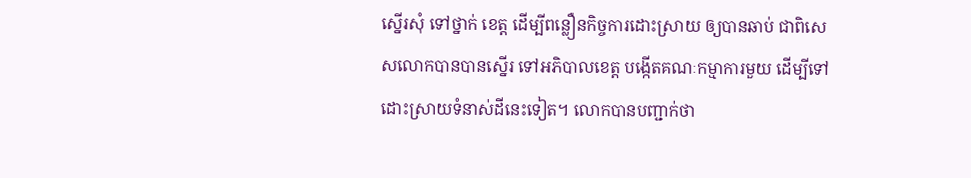ស្នើរសុំ ទៅថ្នាក់ ខេត្ត ដើម្បីពន្លឿនកិច្ចការដោះស្រាយ ឲ្យបានឆាប់ ជាពិសេសលោកបានបានស្នើរ ទៅអភិបាលខេត្ត បង្កើតគណៈកម្មាការមួយ ដើម្បីទៅដោះស្រាយទំនាស់ដីនេះទៀត។ លោកបានបញ្ជាក់ថា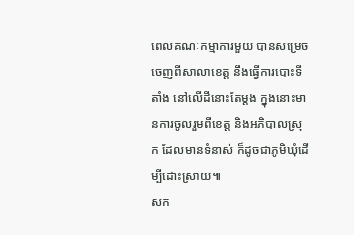ពេលគណៈកម្មាការមួយ បានសម្រេចចេញពីសាលាខេត្ត នឹងធ្វើការបោះទីតាំង នៅលើដីនោះតែម្តង ក្នុងនោះមានការចូលរួមពីខេត្ត និងអភិបាលស្រុក ដែលមានទំនាស់ ក៏ដូចជាភូមិឃុំដើម្បីដោះស្រាយ៕
សក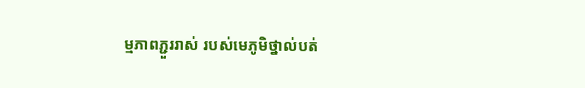ម្មភាពភ្ជួររាស់ របស់មេភូមិថ្នាល់បត់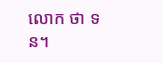លោក ថា ទន។